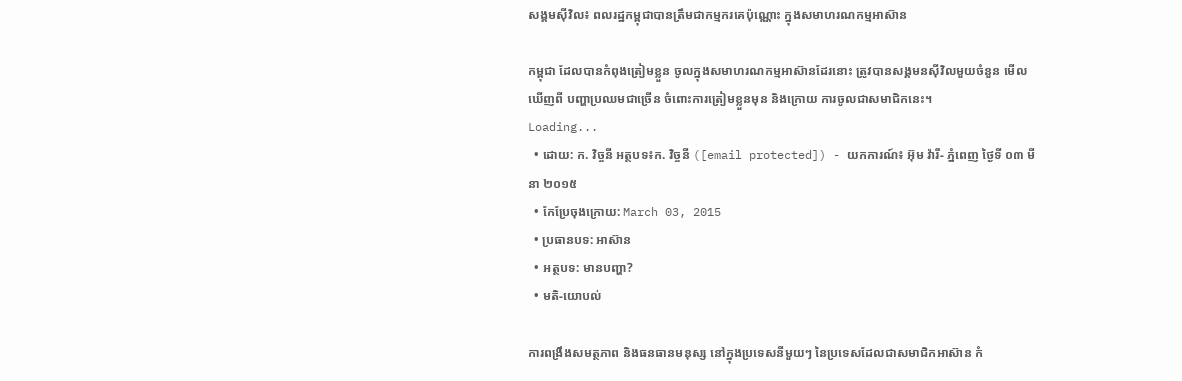សង្គមស៊ីវិល៖ ពលរដ្ឋកម្ពុជាបានត្រឹមជាកម្មករគេប៉ុណ្ណោះ ក្នុងសមាហរណកម្មអាស៊ាន

កម្ពុជា ដែលបានកំពុងត្រៀមខ្លួន ចូលក្នុងសមាហរណកម្មអាស៊ានដែរនោះ ត្រូវបានសង្គមនស៊ីវិលមួយចំនួន មើលឃើញពី បញ្ហាប្រឈមជាច្រើន ចំពោះការត្រៀមខ្លួនមុន និងក្រោយ ការចូលជាសមាជិកនេះ។
Loading...
  • ដោយ: ក. វិច្ចនី អត្ថបទ៖ក. វិច្ចនី ([email protected]) - យកការណ៍៖ អ៊ុម វ៉ារី- ភ្នំពេញ ថ្ងៃទី ០៣ មីនា ២០១៥
  • កែប្រែចុងក្រោយ: March 03, 2015
  • ប្រធានបទ: អាស៊ាន
  • អត្ថបទ: មានបញ្ហា?
  • មតិ-យោបល់

ការពង្រឹងសមត្ថភាព និងធនធានមនុស្ស នៅក្នុងប្រទេសនីមួយៗ នៃប្រទេសដែលជាសមាជិកអាស៊ាន កំ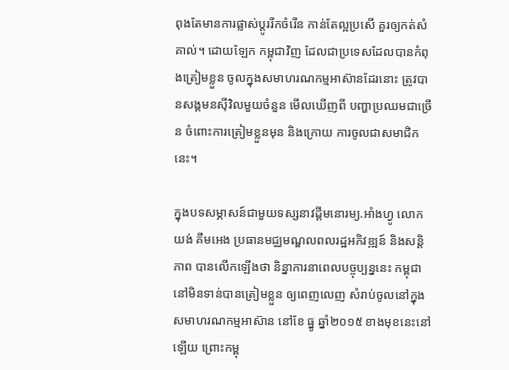ពុងតែមានការផ្លាស់ប្តូររីកចំរើន កាន់តែល្អប្រសើ គួរឲ្យកត់សំគាល់។ ដោយឡែក កម្ពុជាវិញ ដែលជាប្រទេសដែលបានកំពុងត្រៀមខ្លួន ចូលក្នុងសមាហរណកម្មអាស៊ានដែរនោះ ត្រូវបានសង្គមនស៊ីវិលមួយចំនួន មើលឃើញពី បញ្ហាប្រឈមជាច្រើន ចំពោះការត្រៀមខ្លួនមុន និងក្រោយ ការចូលជាសមាជិកនេះ។

ក្នុងបទសម្ភាសន៍ជាមួយទស្សនាវដ្ដីមនោរម្យ.អាំងហ្វូ លោក យង់ គឹមអេង ប្រធានមជ្ឈមណ្ឌលពលរដ្ឋអភិវឌ្ឍន៍ និងសន្តិភាព បានលើកឡើងថា និន្នាការនាពេលបច្ចុប្បន្ននេះ កម្ពុជានៅមិនទាន់បានត្រៀមខ្លួន ឲ្យពេញលេញ សំរាប់ចូលនៅក្នុងសមាហរណកម្មអាស៊ាន នៅខែ ធ្នូ ឆ្នាំ២០១៥ ខាងមុខនេះនៅឡើយ ព្រោះកម្ពុ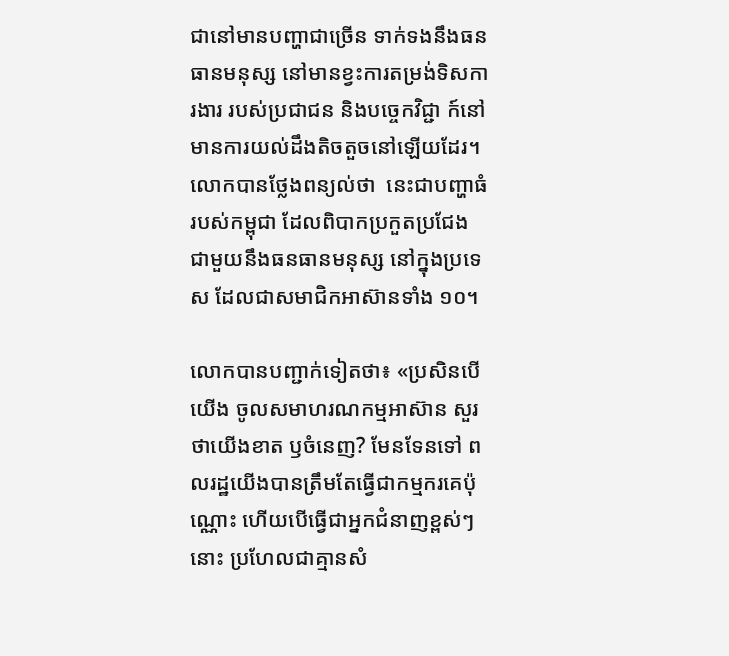ជានៅមានបញ្ហាជាច្រើន ទាក់ទងនឹងធនធានមនុស្ស នៅមានខ្វះការតម្រង់ទិសការងារ របស់ប្រជាជន និងបច្ចេកវិជ្ជា ក៍នៅមានការយល់ដឹងតិចតួចនៅឡើយដែរ។ លោកបានថ្លែងពន្យល់ថា  នេះជាបញ្ហាធំរបស់កម្ពុជា ដែលពិបាកប្រកួតប្រជែង ជាមួយនឹងធនធានមនុស្ស នៅក្នុងប្រទេស ដែលជាសមាជិកអាស៊ានទាំង ១០។

លោកបានបញ្ជាក់ទៀតថា៖ «ប្រសិនបើយើង ចូលសមាហរណកម្មអាស៊ាន សួរថាយើងខាត ឫចំនេញ? មែនទែនទៅ ពលរដ្ឋយើងបានត្រឹមតែធ្វើជាកម្មករគេប៉ុណ្ណោះ ហើយបើធ្វើជាអ្នកជំនាញខ្ពស់ៗនោះ ប្រហែលជាគ្មានសំ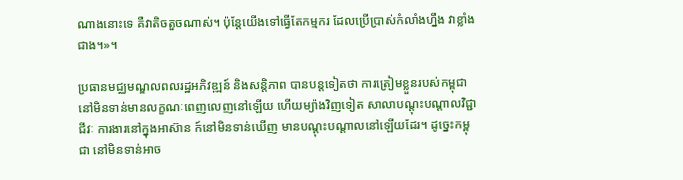ណាងនោះទេ គឺវាតិចតួចណាស់។ ប៉ុន្តែយើងទៅធ្វើតែកម្មករ ដែលប្រើប្រាស់កំលាំងហ្នឹង វាខ្លាំងជាង។»។

ប្រធានមជ្ឈមណ្ឌលពលរដ្ឋអភិវឌ្ឍន៍ និងសន្តិភាព បានបន្តទៀតថា ការត្រៀមខ្លួនរបស់កម្ពុជា នៅមិនទាន់មានលក្ខណៈពេញលេញនៅឡើយ ហើយម្យ៉ាងវិញទៀត សាលាបណ្តុះបណ្តាលវិជ្ជាជីវៈ ការងារនៅក្នុងអាស៊ាន ក៍នៅមិនទាន់ឃើញ មានបណ្តុះបណ្តាលនៅឡើយដែរ។ ដូច្នេះកម្ពុជា នៅមិនទាន់អាច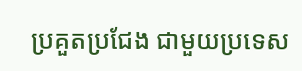ប្រគួតប្រជែង ជាមួយប្រទេស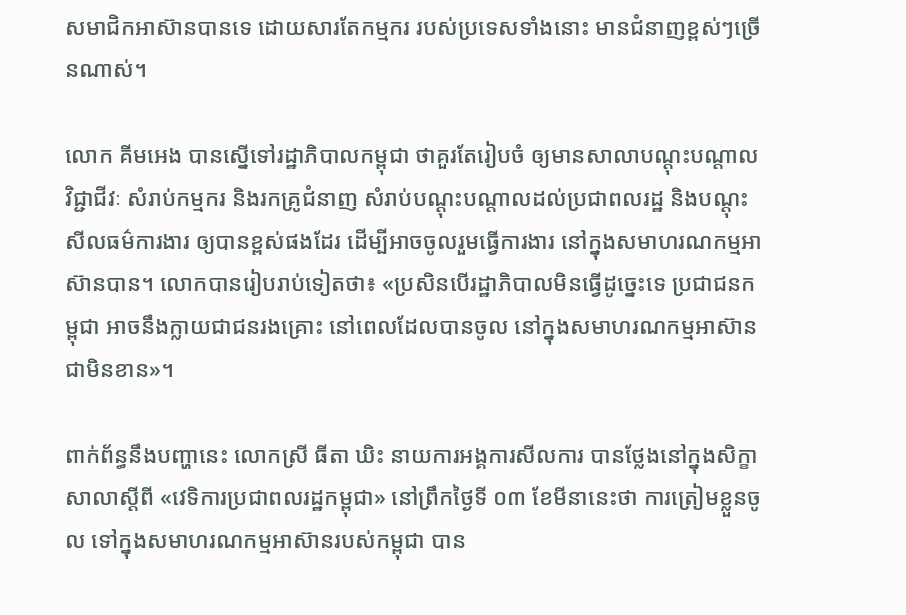សមាជិកអាស៊ានបានទេ ដោយសារតែកម្មករ របស់ប្រទេសទាំងនោះ មានជំនាញខ្ពស់ៗច្រើនណាស់។

លោក គីមអេង បានស្នើទៅរដ្ឋាភិបាលកម្ពុជា ថាគួរតែរៀបចំ ឲ្យមានសាលាបណ្តុះបណ្តាលវិជ្ជាជីវៈ សំរាប់កម្មករ និងរកគ្រូជំនាញ សំរាប់បណ្តុះបណ្តាលដល់ប្រជាពលរដ្ឋ និងបណ្តុះសីលធម៌ការងារ ឲ្យបានខ្ពស់ផងដែរ ដើម្បីអាចចូលរួមធ្វើការងារ នៅក្នុងសមាហរណកម្មអាស៊ានបាន។ លោកបានរៀបរាប់ទៀតថា៖ «ប្រសិនបើរដ្ឋាភិបាលមិនធ្វើដូច្នេះទេ ប្រជាជនកម្ពុជា អាចនឹងក្លាយជាជនរងគ្រោះ នៅពេលដែលបានចូល នៅក្នុងសមាហរណកម្មអាស៊ាន ជាមិនខាន»។

ពាក់ព័ន្ធនឹងបញ្ហានេះ លោកស្រី ធីតា ឃិះ នាយការអង្គការសីលការ បានថ្លែងនៅក្នុងសិក្ខាសាលាស្តីពី «វេទិការប្រជាពលរដ្ឋកម្ពុជា» នៅព្រឹកថ្ងៃទី ០៣ ខែមីនានេះថា ការត្រៀមខ្លួនចូល ទៅក្នុងសមាហរណកម្មអាស៊ានរបស់កម្ពុជា បាន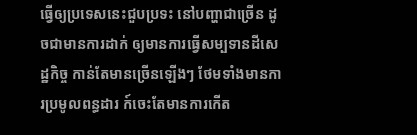ធ្វើឲ្យប្រទេសនេះជួបប្រទះ នៅបញ្ហាជាច្រើន ដូចជាមានការដាក់ ឲ្យមានការធ្វើសម្បទានដីសេដ្ឋកិច្ច កាន់តែមានច្រើនឡើងៗ ថែមទាំងមានការប្រមូលពន្ធដារ ក៍ចេះតែមានការកើត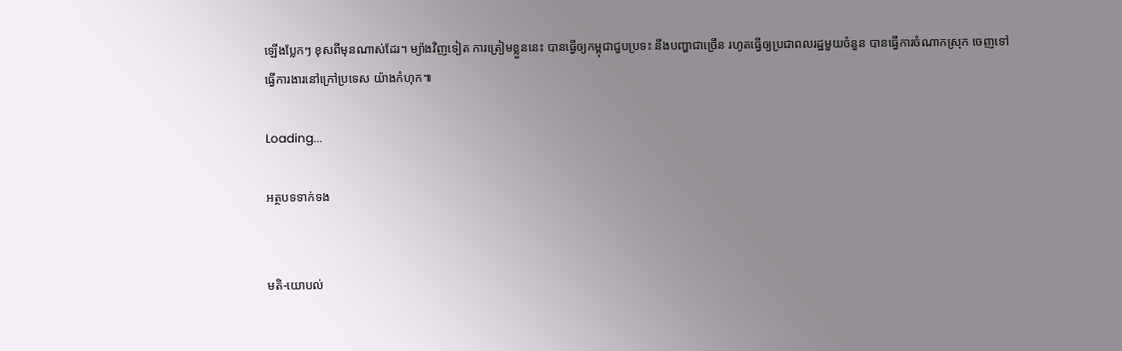ឡើងប្លែកៗ ខុសពីមុនណាស់ដែរ។ ម្យ៉ាងវិញទៀត ការត្រៀមខ្លួននេះ បានធ្វើឲ្យកម្ពុជាជួបប្រទះ នឹងបញ្ហាជាច្រើន រហូតធ្វើឲ្យប្រជាពលរដ្ឋមួយចំនួន បានធ្វើការចំណាកស្រុក ចេញទៅធ្វើការងារនៅក្រៅប្រទេស យ៉ាងកំហុក៕

Loading...

អត្ថបទទាក់ទង


មតិ-យោបល់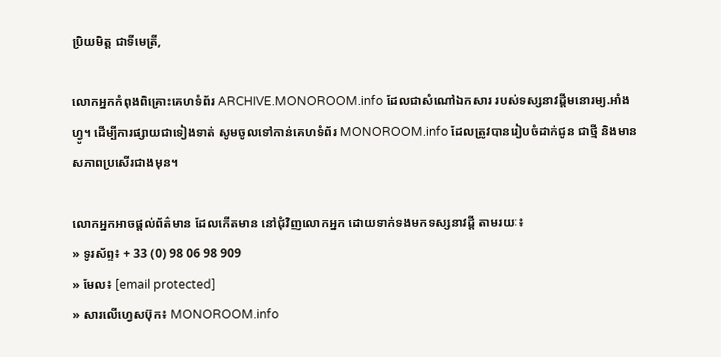ប្រិយមិត្ត ជាទីមេត្រី,

លោកអ្នកកំពុងពិគ្រោះគេហទំព័រ ARCHIVE.MONOROOM.info ដែលជាសំណៅឯកសារ របស់ទស្សនាវដ្ដីមនោរម្យ.អាំងហ្វូ។ ដើម្បីការផ្សាយជាទៀងទាត់ សូមចូលទៅកាន់គេហទំព័រ MONOROOM.info ដែលត្រូវបានរៀបចំដាក់ជូន ជាថ្មី និងមានសភាពប្រសើរជាងមុន។

លោកអ្នកអាចផ្ដល់ព័ត៌មាន ដែលកើតមាន នៅជុំវិញលោកអ្នក ដោយទាក់ទងមកទស្សនាវដ្ដី តាមរយៈ៖
» ទូរស័ព្ទ៖ + 33 (0) 98 06 98 909
» មែល៖ [email protected]
» សារលើហ្វេសប៊ុក៖ MONOROOM.info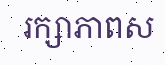រក្សាភាពស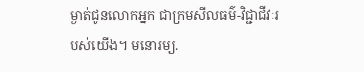ម្ងាត់ជូនលោកអ្នក ជាក្រមសីលធម៌-វិជ្ជាជីវៈរបស់យើង។ មនោរម្យ.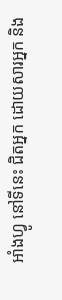អាំងហ្វូ នៅទីនេះ ជិតអ្នក ដោយសារអ្នក និង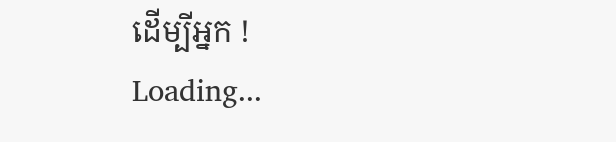ដើម្បីអ្នក !
Loading...